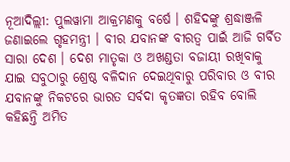ନୂଆଦିଲ୍ଲୀ: ପୁଲୱାମା ଆକ୍ରମଣକୁ ବର୍ଷେ । ଶହିଦଙ୍କୁ ଶ୍ରଦ୍ଧାଞ୍ଜଳି ଜଣାଇଲେ ଗୃହମନ୍ତ୍ରୀ । ବୀର ଯବାନଙ୍କ ବୀରତ୍ବ ପାଇଁ ଆଜି ଗର୍ବିତ ସାରା ଦେଶ । ଦେଶ ମାତୃକା ଓ ଅଖଣ୍ଡତା ବଜାୟୀ ରଖିବାକୁ ଯାଇ ସବୁଠାରୁ ଶ୍ରେଷ୍ଠ ବଳିଦାନ ଦେଇଥିବାରୁ ପରିବାର ଓ ବୀର ଯବାନଙ୍କୁ ନିକଟରେ ଭାରତ ସର୍ବଦା କୃତଜ୍ଞତା ରହିବ ବୋଲି କହିଛନ୍ତି ଅମିତ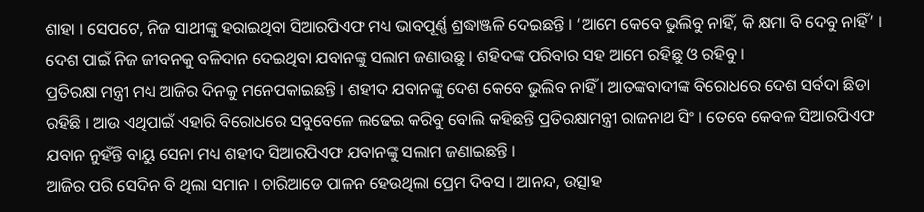ଶାହା । ସେପଟେ, ନିଜ ସାଥୀଙ୍କୁ ହରାଇଥିବା ସିଆରପିଏଫ ମଧ୍ୟ ଭାବପୂର୍ଣ୍ଣ ଶ୍ରଦ୍ଧାଞ୍ଜଳି ଦେଇଛନ୍ତି । ‘ଆମେ କେବେ ଭୁଲିବୁ ନାହିଁ, କି କ୍ଷମା ବି ଦେବୁ ନାହିଁ’ । ଦେଶ ପାଇଁ ନିଜ ଜୀବନକୁ ବଳିଦାନ ଦେଇଥିବା ଯବାନଙ୍କୁ ସଲାମ ଜଣାଉଛୁ । ଶହିଦଙ୍କ ପରିବାର ସହ ଆମେ ରହିଛୁ ଓ ରହିବୁ ।
ପ୍ରତିରକ୍ଷା ମନ୍ତ୍ରୀ ମଧ୍ୟ ଆଜିର ଦିନକୁ ମନେପକାଇଛନ୍ତି । ଶହୀଦ ଯବାନଙ୍କୁ ଦେଶ କେବେ ଭୁଲିବ ନାହିଁ । ଆତଙ୍କବାଦୀଙ୍କ ବିରୋଧରେ ଦେଶ ସର୍ବଦା ଛିଡା ରହିଛି । ଆଉ ଏଥିପାଇଁ ଏହାରି ବିରୋଧରେ ସବୁବେଳେ ଲଢେଇ କରିବୁ ବୋଲି କହିଛନ୍ତି ପ୍ରତିରକ୍ଷାମନ୍ତ୍ରୀ ରାଜନାଥ ସିଂ । ତେବେ କେବଳ ସିଆରପିଏଫ ଯବାନ ନୁହଁନ୍ତି ବାୟୁ ସେନା ମଧ୍ୟ ଶହୀଦ ସିଆରପିଏଫ ଯବାନଙ୍କୁ ସଲାମ ଜଣାଇଛନ୍ତି ।
ଆଜିର ପରି ସେଦିନ ବି ଥିଲା ସମାନ । ଚାରିଆଡେ ପାଳନ ହେଉଥିଲା ପ୍ରେମ ଦିବସ । ଆନନ୍ଦ, ଉତ୍ସାହ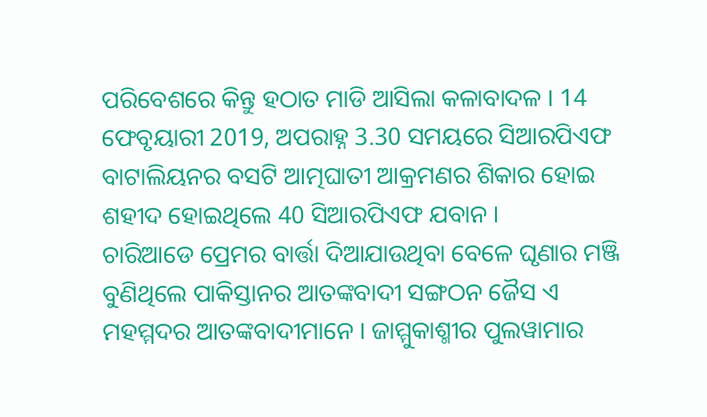ପରିବେଶରେ କିନ୍ତୁ ହଠାତ ମାଡି ଆସିଲା କଳାବାଦଳ । 14 ଫେବୃୟାରୀ 2019, ଅପରାହ୍ନ 3.30 ସମୟରେ ସିଆରପିଏଫ ବାଟାଲିୟନର ବସଟି ଆତ୍ମଘାତୀ ଆକ୍ରମଣର ଶିକାର ହୋଇ ଶହୀଦ ହୋଇଥିଲେ 40 ସିଆରପିଏଫ ଯବାନ ।
ଚାରିଆଡେ ପ୍ରେମର ବାର୍ତ୍ତା ଦିଆଯାଉଥିବା ବେଳେ ଘୃଣାର ମଞ୍ଜି ବୁଣିଥିଲେ ପାକିସ୍ତାନର ଆତଙ୍କବାଦୀ ସଙ୍ଗଠନ ଜୈସ ଏ ମହମ୍ମଦର ଆତଙ୍କବାଦୀମାନେ । ଜାମ୍ମୁକାଶ୍ମୀର ପୁଲୱାମାର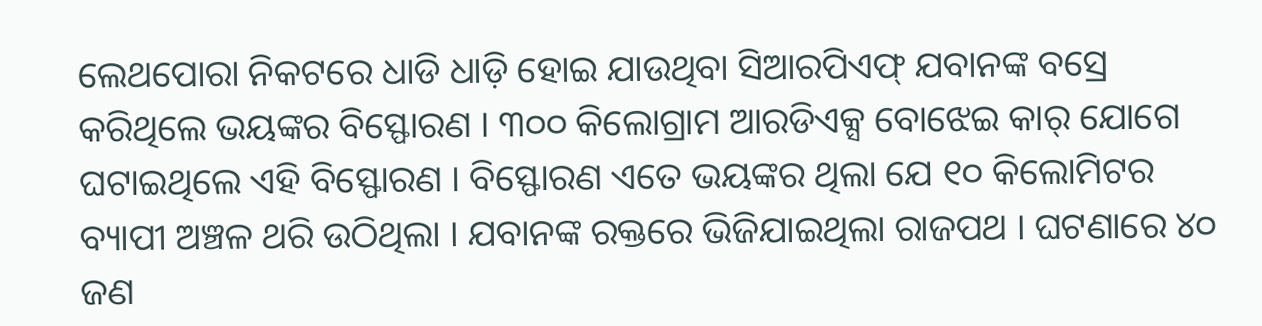ଲେଥପୋରା ନିକଟରେ ଧାଡି ଧାଡ଼ି ହୋଇ ଯାଉଥିବା ସିଆରପିଏଫ୍ ଯବାନଙ୍କ ବସ୍ରେ କରିଥିଲେ ଭୟଙ୍କର ବିସ୍ଫୋରଣ । ୩୦୦ କିଲୋଗ୍ରାମ ଆରଡିଏକ୍ସ ବୋଝେଇ କାର୍ ଯୋଗେ ଘଟାଇଥିଲେ ଏହି ବିସ୍ଫୋରଣ । ବିସ୍ଫୋରଣ ଏତେ ଭୟଙ୍କର ଥିଲା ଯେ ୧୦ କିଲୋମିଟର ବ୍ୟାପୀ ଅଞ୍ଚଳ ଥରି ଉଠିଥିଲା । ଯବାନଙ୍କ ରକ୍ତରେ ଭିଜିଯାଇଥିଲା ରାଜପଥ । ଘଟଣାରେ ୪୦ ଜଣ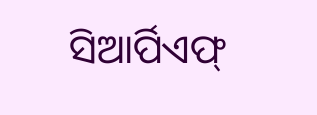ସିଆର୍ପିଏଫ୍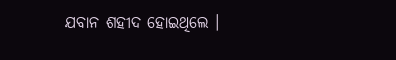ଯବାନ ଶହୀଦ ହୋଇଥିଲେ ।